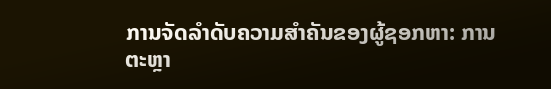ການຈັດລໍາດັບຄວາມສໍາຄັນຂອງຜູ້ຊອກຫາ: ການຕະຫຼາ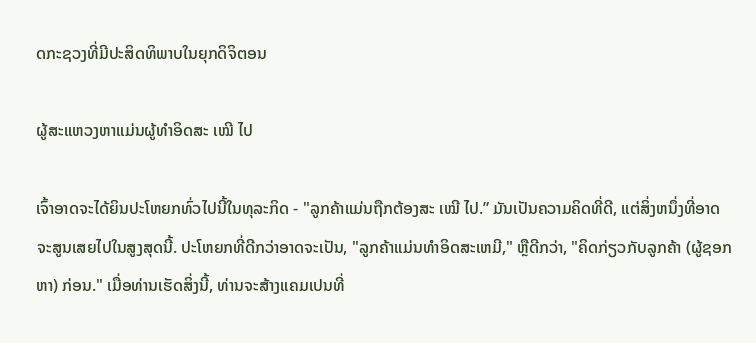ດກະຊວງທີ່ມີປະສິດທິພາບໃນຍຸກດິຈິຕອນ

ຜູ້ສະແຫວງຫາແມ່ນຜູ້ທໍາອິດສະ ເໝີ ໄປ

ເຈົ້າອາດຈະໄດ້ຍິນປະໂຫຍກທົ່ວໄປນີ້ໃນທຸລະກິດ - "ລູກຄ້າແມ່ນຖືກຕ້ອງສະ ເໝີ ໄປ.” ມັນເປັນຄວາມຄິດທີ່ດີ, ແຕ່ສິ່ງຫນຶ່ງທີ່ອາດຈະສູນເສຍໄປໃນສູງສຸດນີ້. ປະໂຫຍກທີ່ດີກວ່າອາດຈະເປັນ, "ລູກຄ້າແມ່ນທໍາອິດສະເຫມີ," ຫຼືດີກວ່າ, "ຄິດກ່ຽວກັບລູກຄ້າ (ຜູ້ຊອກຫາ) ກ່ອນ." ເມື່ອທ່ານເຮັດສິ່ງນີ້, ທ່ານຈະສ້າງແຄມເປນທີ່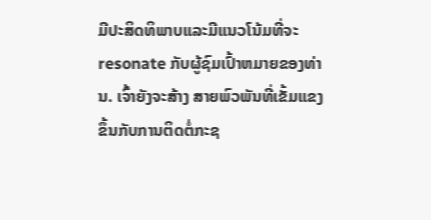ມີປະສິດທິພາບແລະມີແນວໂນ້ມທີ່ຈະ resonate ກັບຜູ້ຊົມເປົ້າຫມາຍຂອງທ່ານ. ເຈົ້າຍັງຈະສ້າງ ສາຍພົວພັນທີ່ເຂັ້ມແຂງຂຶ້ນກັບການຕິດຕໍ່ກະຊ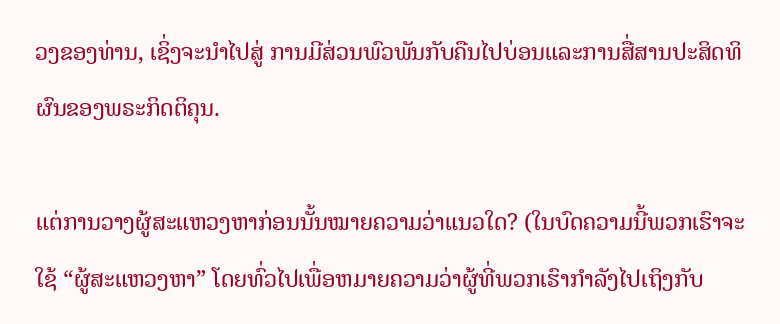ວງຂອງທ່ານ, ເຊິ່ງຈະນໍາໄປສູ່ ການມີສ່ວນພົວພັນກັບຄືນໄປບ່ອນແລະການສື່ສານປະສິດທິຜົນຂອງພຣະກິດຕິຄຸນ.

ແຕ່ການວາງຜູ້ສະແຫວງຫາກ່ອນນັ້ນໝາຍຄວາມວ່າແນວໃດ? (ໃນບົດຄວາມນີ້ພວກເຮົາຈະໃຊ້ “ຜູ້ສະແຫວງຫາ” ໂດຍທົ່ວໄປເພື່ອຫມາຍຄວາມວ່າຜູ້ທີ່ພວກເຮົາກໍາລັງໄປເຖິງກັບ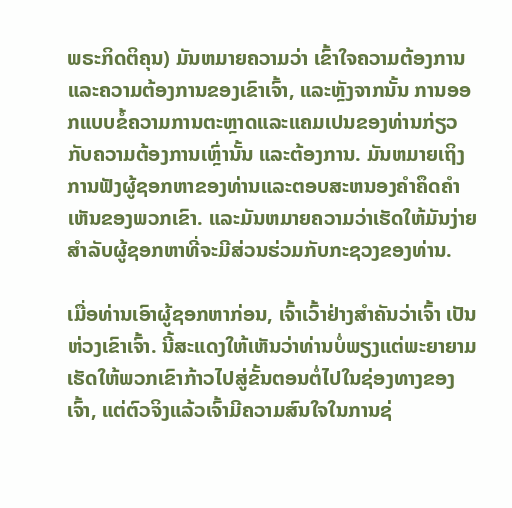ພຣະກິດຕິຄຸນ) ມັນຫມາຍຄວາມວ່າ ເຂົ້າໃຈຄວາມຕ້ອງການແລະຄວາມຕ້ອງການຂອງເຂົາເຈົ້າ, ແລະຫຼັງຈາກນັ້ນ ການອອກແບບຂໍ້ຄວາມການຕະຫຼາດແລະແຄມເປນຂອງທ່ານກ່ຽວກັບຄວາມຕ້ອງການເຫຼົ່ານັ້ນ ແລະຕ້ອງການ. ມັນຫມາຍເຖິງການຟັງຜູ້ຊອກຫາຂອງທ່ານແລະຕອບສະຫນອງຄໍາຄຶດຄໍາເຫັນຂອງພວກເຂົາ. ແລະມັນຫມາຍຄວາມວ່າເຮັດໃຫ້ມັນງ່າຍສໍາລັບຜູ້ຊອກຫາທີ່ຈະມີສ່ວນຮ່ວມກັບກະຊວງຂອງທ່ານ.

ເມື່ອທ່ານເອົາຜູ້ຊອກຫາກ່ອນ, ເຈົ້າເວົ້າຢ່າງສໍາຄັນວ່າເຈົ້າ ເປັນຫ່ວງເຂົາເຈົ້າ. ນີ້ສະແດງໃຫ້ເຫັນວ່າທ່ານບໍ່ພຽງແຕ່ພະຍາຍາມເຮັດໃຫ້ພວກເຂົາກ້າວໄປສູ່ຂັ້ນຕອນຕໍ່ໄປໃນຊ່ອງທາງຂອງເຈົ້າ, ແຕ່ຕົວຈິງແລ້ວເຈົ້າມີຄວາມສົນໃຈໃນການຊ່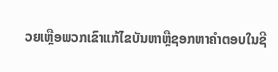ວຍເຫຼືອພວກເຂົາແກ້ໄຂບັນຫາຫຼືຊອກຫາຄໍາຕອບໃນຊີ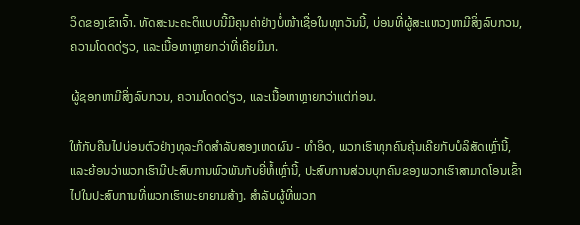ວິດຂອງເຂົາເຈົ້າ. ທັດສະນະຄະຕິແບບນີ້ມີຄຸນຄ່າຢ່າງບໍ່ໜ້າເຊື່ອໃນທຸກວັນນີ້, ບ່ອນທີ່ຜູ້ສະແຫວງຫາມີສິ່ງລົບກວນ, ຄວາມໂດດດ່ຽວ, ແລະເນື້ອຫາຫຼາຍກວ່າທີ່ເຄີຍມີມາ.

ຜູ້ຊອກຫາມີສິ່ງລົບກວນ, ຄວາມໂດດດ່ຽວ, ແລະເນື້ອຫາຫຼາຍກວ່າແຕ່ກ່ອນ.

ໃຫ້ກັບຄືນໄປບ່ອນຕົວຢ່າງທຸລະກິດສໍາລັບສອງເຫດຜົນ - ທໍາອິດ, ພວກເຮົາທຸກຄົນຄຸ້ນເຄີຍກັບບໍລິສັດເຫຼົ່ານີ້, ແລະຍ້ອນວ່າພວກເຮົາມີປະສົບການພົວພັນກັບຍີ່ຫໍ້ເຫຼົ່ານີ້, ປະສົບການສ່ວນບຸກຄົນຂອງພວກເຮົາສາມາດໂອນເຂົ້າໄປໃນປະສົບການທີ່ພວກເຮົາພະຍາຍາມສ້າງ. ສໍາລັບຜູ້ທີ່ພວກ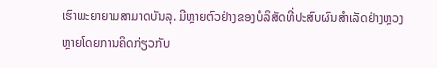ເຮົາພະຍາຍາມສາມາດບັນລຸ. ມີຫຼາຍຕົວຢ່າງຂອງບໍລິສັດທີ່ປະສົບຜົນສໍາເລັດຢ່າງຫຼວງຫຼາຍໂດຍການຄິດກ່ຽວກັບ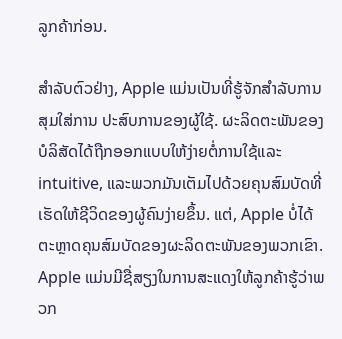ລູກຄ້າກ່ອນ.

ສໍາລັບຕົວຢ່າງ, Apple ແມ່ນເປັນທີ່ຮູ້ຈັກສໍາລັບການສຸມໃສ່ການ ປະສົບການຂອງຜູ້ໃຊ້. ຜະລິດຕະພັນຂອງບໍລິສັດໄດ້ຖືກອອກແບບໃຫ້ງ່າຍຕໍ່ການໃຊ້ແລະ intuitive, ແລະພວກມັນເຕັມໄປດ້ວຍຄຸນສົມບັດທີ່ເຮັດໃຫ້ຊີວິດຂອງຜູ້ຄົນງ່າຍຂຶ້ນ. ແຕ່, Apple ບໍ່ໄດ້ຕະຫຼາດຄຸນສົມບັດຂອງຜະລິດຕະພັນຂອງພວກເຂົາ. Apple ແມ່ນມີຊື່ສຽງໃນການສະແດງໃຫ້ລູກຄ້າຮູ້ວ່າພວກ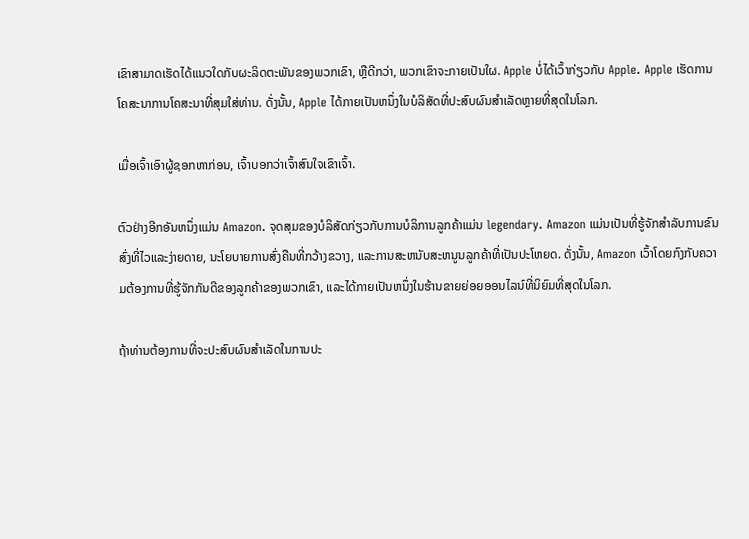ເຂົາສາມາດເຮັດໄດ້ແນວໃດກັບຜະລິດຕະພັນຂອງພວກເຂົາ, ຫຼືດີກວ່າ, ພວກເຂົາຈະກາຍເປັນໃຜ. Apple ບໍ່ໄດ້ເວົ້າກ່ຽວກັບ Apple. Apple ເຮັດການໂຄສະນາການໂຄສະນາທີ່ສຸມໃສ່ທ່ານ. ດັ່ງນັ້ນ, Apple ໄດ້ກາຍເປັນຫນຶ່ງໃນບໍລິສັດທີ່ປະສົບຜົນສໍາເລັດຫຼາຍທີ່ສຸດໃນໂລກ.

ເມື່ອເຈົ້າເອົາຜູ້ຊອກຫາກ່ອນ, ເຈົ້າບອກວ່າເຈົ້າສົນໃຈເຂົາເຈົ້າ.

ຕົວຢ່າງອີກອັນຫນຶ່ງແມ່ນ Amazon. ຈຸດສຸມຂອງບໍລິສັດກ່ຽວກັບການບໍລິການລູກຄ້າແມ່ນ legendary. Amazon ແມ່ນເປັນທີ່ຮູ້ຈັກສໍາລັບການຂົນສົ່ງທີ່ໄວແລະງ່າຍດາຍ, ນະໂຍບາຍການສົ່ງຄືນທີ່ກວ້າງຂວາງ, ແລະການສະຫນັບສະຫນູນລູກຄ້າທີ່ເປັນປະໂຫຍດ. ດັ່ງນັ້ນ, Amazon ເວົ້າໂດຍກົງກັບຄວາມຕ້ອງການທີ່ຮູ້ຈັກກັນດີຂອງລູກຄ້າຂອງພວກເຂົາ, ແລະໄດ້ກາຍເປັນຫນຶ່ງໃນຮ້ານຂາຍຍ່ອຍອອນໄລນ໌ທີ່ນິຍົມທີ່ສຸດໃນໂລກ.

ຖ້າທ່ານຕ້ອງການທີ່ຈະປະສົບຜົນສໍາເລັດໃນການປະ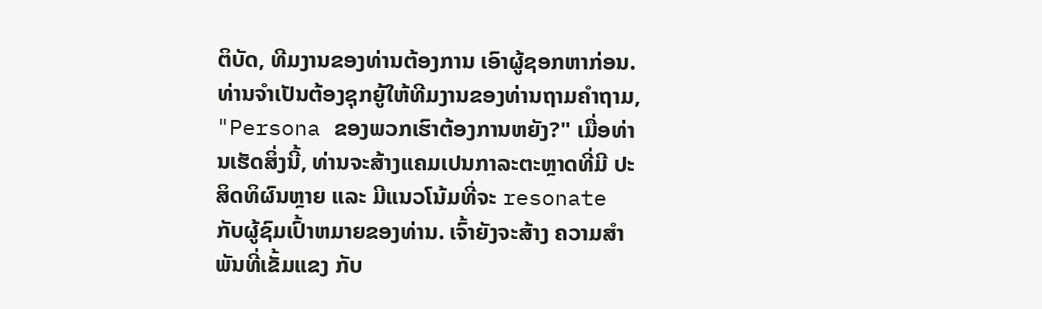ຕິບັດ, ທີມງານຂອງທ່ານຕ້ອງການ ເອົາຜູ້ຊອກຫາກ່ອນ. ທ່ານຈໍາເປັນຕ້ອງຊຸກຍູ້ໃຫ້ທີມງານຂອງທ່ານຖາມຄໍາຖາມ, "Persona ຂອງພວກເຮົາຕ້ອງການຫຍັງ?" ເມື່ອທ່ານເຮັດສິ່ງນີ້, ທ່ານຈະສ້າງແຄມເປນກາລະຕະຫຼາດທີ່ມີ ປະສິດທິຜົນຫຼາຍ ແລະ ມີແນວໂນ້ມທີ່ຈະ resonate ກັບຜູ້ຊົມເປົ້າຫມາຍຂອງທ່ານ. ເຈົ້າຍັງຈະສ້າງ ຄວາມສໍາພັນທີ່ເຂັ້ມແຂງ ກັບ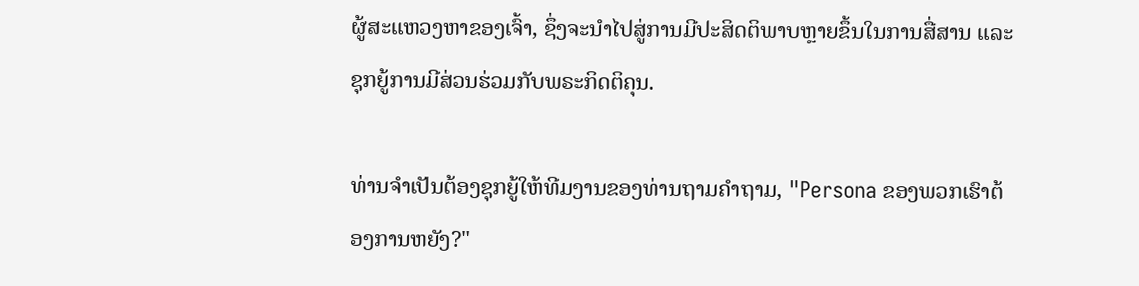ຜູ້ສະແຫວງຫາຂອງເຈົ້າ, ຊຶ່ງຈະນຳໄປສູ່ການມີປະສິດຕິພາບຫຼາຍຂຶ້ນໃນການສື່ສານ ແລະ ຊຸກຍູ້ການມີສ່ວນຮ່ວມກັບພຣະກິດຕິຄຸນ.

ທ່ານຈໍາເປັນຕ້ອງຊຸກຍູ້ໃຫ້ທີມງານຂອງທ່ານຖາມຄໍາຖາມ, "Persona ຂອງພວກເຮົາຕ້ອງການຫຍັງ?"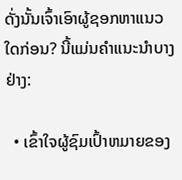ດັ່ງນັ້ນເຈົ້າເອົາຜູ້ຊອກຫາແນວໃດກ່ອນ? ນີ້ແມ່ນຄໍາແນະນໍາບາງຢ່າງ:

  • ເຂົ້າໃຈຜູ້ຊົມເປົ້າຫມາຍຂອງ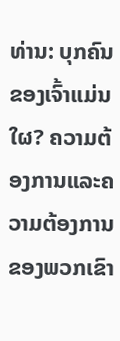ທ່ານ: ບຸກຄົນຂອງເຈົ້າແມ່ນໃຜ? ຄວາມຕ້ອງການແລະຄວາມຕ້ອງການຂອງພວກເຂົາ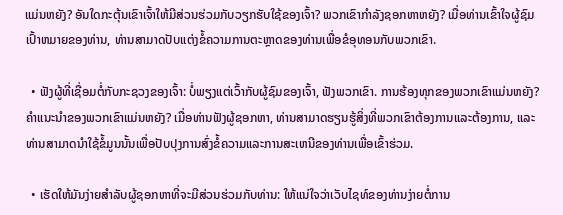ແມ່ນຫຍັງ? ອັນໃດກະຕຸ້ນເຂົາເຈົ້າໃຫ້ມີສ່ວນຮ່ວມກັບວຽກຮັບໃຊ້ຂອງເຈົ້າ? ພວກເຂົາກໍາລັງຊອກຫາຫຍັງ? ເມື່ອທ່ານເຂົ້າໃຈຜູ້ຊົມເປົ້າຫມາຍຂອງທ່ານ, ທ່ານສາມາດປັບແຕ່ງຂໍ້ຄວາມການຕະຫຼາດຂອງທ່ານເພື່ອຂໍອຸທອນກັບພວກເຂົາ.

  • ຟັງຜູ້ທີ່ເຊື່ອມຕໍ່ກັບກະຊວງຂອງເຈົ້າ: ບໍ່ພຽງແຕ່ເວົ້າກັບຜູ້ຊົມຂອງເຈົ້າ, ຟັງພວກເຂົາ. ການຮ້ອງທຸກຂອງພວກເຂົາແມ່ນຫຍັງ? ຄໍາແນະນໍາຂອງພວກເຂົາແມ່ນຫຍັງ? ເມື່ອທ່ານຟັງຜູ້ຊອກຫາ, ທ່ານສາມາດຮຽນຮູ້ສິ່ງທີ່ພວກເຂົາຕ້ອງການແລະຕ້ອງການ, ແລະທ່ານສາມາດນໍາໃຊ້ຂໍ້ມູນນັ້ນເພື່ອປັບປຸງການສົ່ງຂໍ້ຄວາມແລະການສະເຫນີຂອງທ່ານເພື່ອເຂົ້າຮ່ວມ.

  • ເຮັດໃຫ້ມັນງ່າຍສໍາລັບຜູ້ຊອກຫາທີ່ຈະມີສ່ວນຮ່ວມກັບທ່ານ: ໃຫ້ແນ່ໃຈວ່າເວັບໄຊທ໌ຂອງທ່ານງ່າຍຕໍ່ການ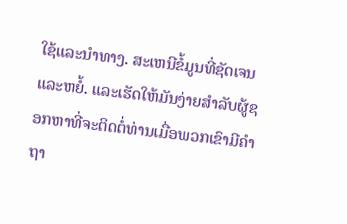ໃຊ້ແລະນໍາທາງ. ສະເຫນີຂໍ້ມູນທີ່ຊັດເຈນແລະຫຍໍ້. ແລະເຮັດໃຫ້ມັນງ່າຍສໍາລັບຜູ້ຊອກຫາທີ່ຈະຕິດຕໍ່ທ່ານເມື່ອພວກເຂົາມີຄໍາຖາ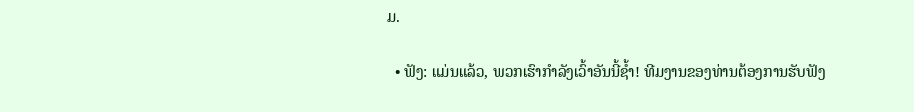ມ.

  • ຟັງ: ແມ່ນແລ້ວ, ພວກເຮົາກຳລັງເວົ້າອັນນີ້ຊ້ຳ! ທີມງານຂອງທ່ານຕ້ອງການຮັບຟັງ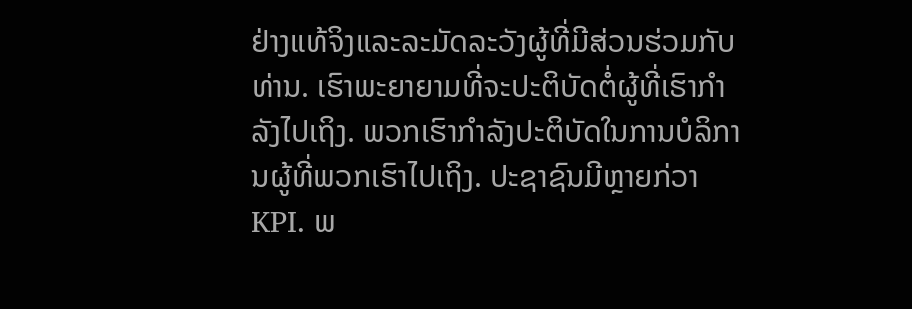ຢ່າງແທ້ຈິງແລະລະມັດລະວັງຜູ້ທີ່ມີສ່ວນຮ່ວມກັບທ່ານ. ເຮົາພະຍາຍາມທີ່ຈະປະຕິບັດຕໍ່ຜູ້ທີ່ເຮົາກຳລັງໄປເຖິງ. ພວກເຮົາກໍາລັງປະຕິບັດໃນການບໍລິການຜູ້ທີ່ພວກເຮົາໄປເຖິງ. ປະຊາຊົນມີຫຼາຍກ່ວາ KPI. ພ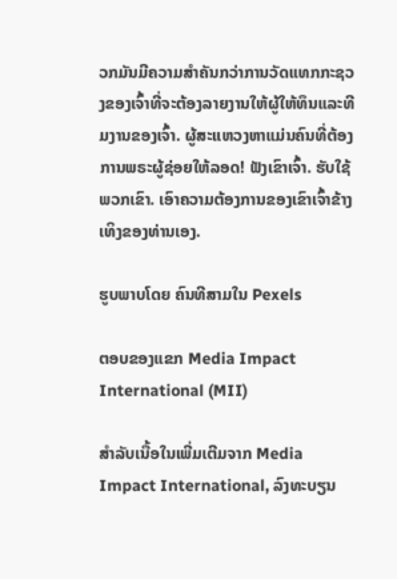ວກມັນມີຄວາມສໍາຄັນກວ່າການວັດແທກກະຊວງຂອງເຈົ້າທີ່ຈະຕ້ອງລາຍງານໃຫ້ຜູ້ໃຫ້ທຶນແລະທີມງານຂອງເຈົ້າ. ຜູ້ສະແຫວງຫາແມ່ນຄົນທີ່ຕ້ອງການພຣະຜູ້ຊ່ອຍໃຫ້ລອດ! ຟັງເຂົາເຈົ້າ. ຮັບໃຊ້ພວກເຂົາ. ເອົາຄວາມຕ້ອງການຂອງເຂົາເຈົ້າຂ້າງເທິງຂອງທ່ານເອງ.

ຮູບພາບໂດຍ ຄົນທີສາມໃນ Pexels

ຕອບຂອງແຂກ Media Impact International (MII)

ສໍາລັບເນື້ອໃນເພີ່ມເຕີມຈາກ Media Impact International, ລົງທະບຽນ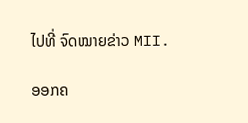ໄປທີ່ ຈົດໝາຍຂ່າວ MII.

ອອກຄ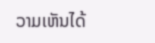ວາມເຫັນໄດ້